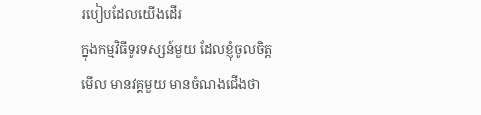របៀបដែលយើងដើរ
ក្នុងកម្មវិធីទូរទស្សន៍មួយ ដែលខ្ញុំចូលចិត្តមើល មានវគ្គមួយ មានចំណងជើងថា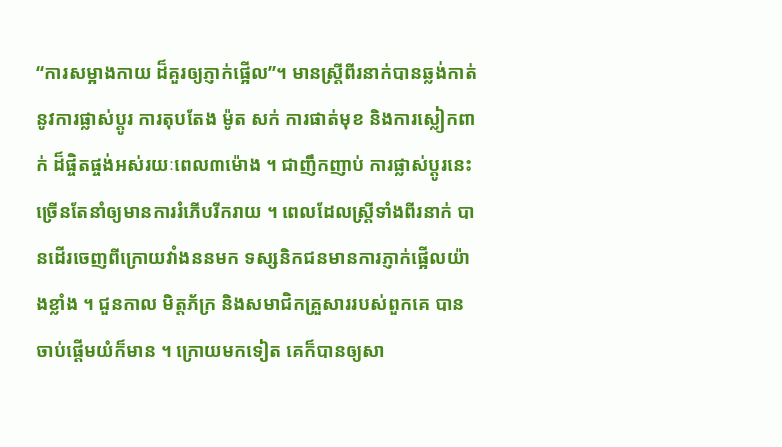“ការសម្អាងកាយ ដ៏គួរឲ្យភ្ញាក់ផ្អើល”។ មានស្រ្តីពីរនាក់បានឆ្លង់កាត់នូវការផ្លាស់ប្តូរ ការតុបតែង ម៉ូត សក់ ការផាត់មុខ និងការស្លៀកពាក់ ដ៏ផ្ចិតផ្ចង់អស់រយៈពេល៣ម៉ោង ។ ជាញឹកញាប់ ការផ្លាស់ប្តូរនេះ ច្រើនតែនាំឲ្យមានការរំភើបរីករាយ ។ ពេលដែលស្រ្តីទាំងពីរនាក់ បានដើរចេញពីក្រោយវាំងននមក ទស្សនិកជនមានការភ្ញាក់ផ្អើលយ៉ាងខ្លាំង ។ ជួនកាល មិត្តភ័ក្រ និងសមាជិកគ្រួសាររបស់ពួកគេ បានចាប់ផ្តើមយំក៏មាន ។ ក្រោយមកទៀត គេក៏បានឲ្យសា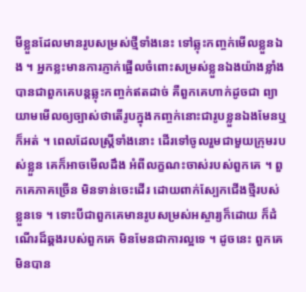មីខ្លួនដែលមានរូបសម្រស់ថ្មីទាំងនេះ ទៅឆ្លុះកញ្ចក់មើលខ្លួនឯង ។ អ្នកខ្លះមានការភ្ញាក់ផ្អើលចំពោះសម្រស់ខ្លួនឯងយ៉ាងខ្លាំង បានជាពួកគេបន្តឆ្លុះកញ្ចក់ឥតដាច់ គឺពួកគេហាក់ដូចជា ព្យាយាមមើលឲ្យច្បាស់ថាតើរូបក្នុងកញ្ចក់នោះជារូបខ្លួនឯងមែនឬក៏អត់ ។ ពេលដែលស្ត្រីទាំងនោះ ដើរទៅចូលរួមជាមួយក្រុមរបស់ខ្លួន គេក៏អាចមើលដឹង អំពីលក្ខណះចាស់របស់ពួកគេ ។ ពួកគេភាគច្រើន មិនទាន់ចេះដើរ ដោយពាក់ស្បែកជើងថ្មីរបស់ខ្លួនទេ ។ ទោះបីជាពួកគេមានរូបសម្រស់អស្ចារ្យក៏ដោយ ក៏ដំណើរដ៏ឆ្គងរបស់ពួកគេ មិនមែនជាការល្អទេ ។ ដូចនេះ ពួកគេមិនបាន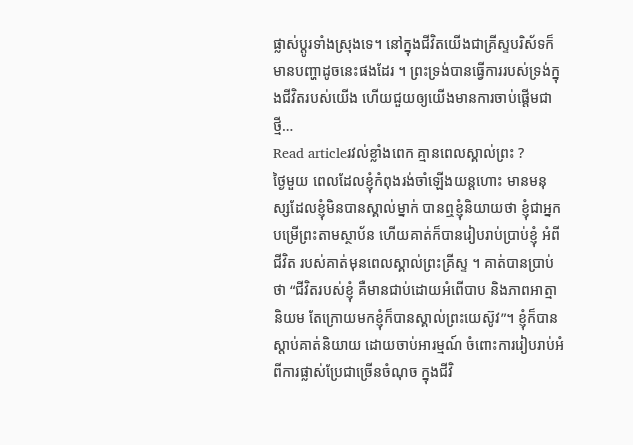ផ្លាស់ប្តូរទាំងស្រុងទេ។ នៅក្នុងជីវិតយើងជាគ្រីស្ទបរិស័ទក៏មានបញ្ហាដូចនេះផងដែរ ។ ព្រះទ្រង់បានធ្វើការរបស់ទ្រង់ក្នុងជីវិតរបស់យើង ហើយជួយឲ្យយើងមានការចាប់ផ្តើមជាថ្មី…
Read articleរវល់ខ្លាំងពេក គ្មានពេលស្គាល់ព្រះ ?
ថ្ងៃមួយ ពេលដែលខ្ញុំកំពុងរង់ចាំឡើងយន្តហោះ មានមនុស្សដែលខ្ញុំមិនបានស្គាល់ម្នាក់ បានឮខ្ញុំនិយាយថា ខ្ញុំជាអ្នកបម្រើព្រះតាមស្ថាប័ន ហើយគាត់ក៏បានរៀបរាប់ប្រាប់ខ្ញុំ អំពីជីវិត របស់គាត់មុនពេលស្គាល់ព្រះគ្រីស្ទ ។ គាត់បានប្រាប់ថា “ជីវិតរបស់ខ្ញុំ គឺមានជាប់ដោយអំពើបាប និងភាពអាត្មានិយម តែក្រោយមកខ្ញុំក៏បានស្គាល់ព្រះយេស៊ូវ”។ ខ្ញុំក៏បានស្តាប់គាត់និយាយ ដោយចាប់អារម្មណ៍ ចំពោះការរៀបរាប់អំពីការផ្លាស់ប្រែជាច្រើនចំណុច ក្នុងជីវិ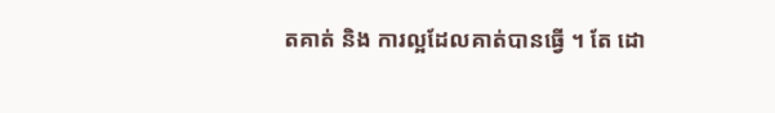តគាត់ និង ការល្អដែលគាត់បានធ្វើ ។ តែ ដោ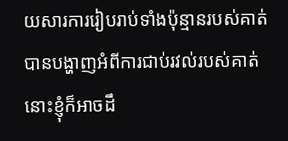យសារការរៀបរាប់ទាំងប៉ុន្មានរបស់គាត់ បានបង្ហាញអំពីការជាប់រវល់របស់គាត់ នោះខ្ញុំក៏អាចដឹ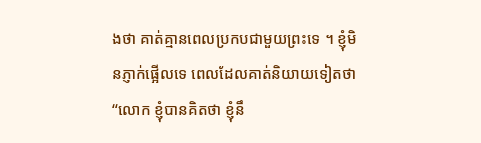ងថា គាត់គ្មានពេលប្រកបជាមួយព្រះទេ ។ ខ្ញុំមិនភ្ញាក់ផ្អើលទេ ពេលដែលគាត់និយាយទៀតថា “លោក ខ្ញុំបានគិតថា ខ្ញុំនឹ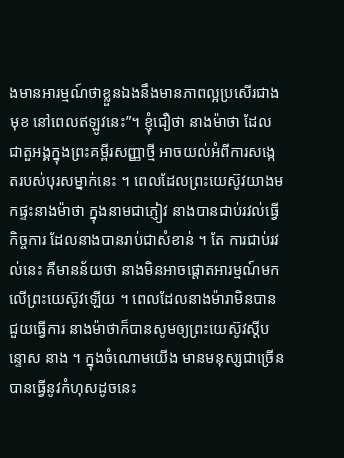ងមានអារម្មណ៍ថាខ្លួនឯងនឹងមានភាពល្អប្រសើរជាងមុខ នៅពេលឥឡូវនេះ”។ ខ្ញុំជឿថា នាងម៉ាថា ដែលជាតួអង្គក្នុងព្រះគម្ពីរសញ្ញាថ្មី អាចយល់អំពីការសង្កេតរបស់បុរសម្នាក់នេះ ។ ពេលដែលព្រះយេស៊ូវយាងមកផ្ទះនាងម៉ាថា ក្នុងនាមជាភ្ញៀវ នាងបានជាប់រវល់ធ្វើកិច្ចការ ដែលនាងបានរាប់ជាសំខាន់ ។ តែ ការជាប់រវល់នេះ គឺមានន័យថា នាងមិនអាចផ្តោតអារម្មណ៍មកលើព្រះយេស៊ូវឡើយ ។ ពេលដែលនាងម៉ារាមិនបានជួយធ្វើការ នាងម៉ាថាក៏បានសូមឲ្យព្រះយេស៊ូវស្តីបន្ទោស នាង ។ ក្នុងចំណោមយើង មានមនុស្សជាច្រើនបានធ្វើនូវកំហុសដូចនេះ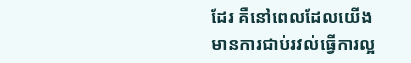ដែរ គឺនៅពេលដែលយើងមានការជាប់រវល់ធ្វើការល្អ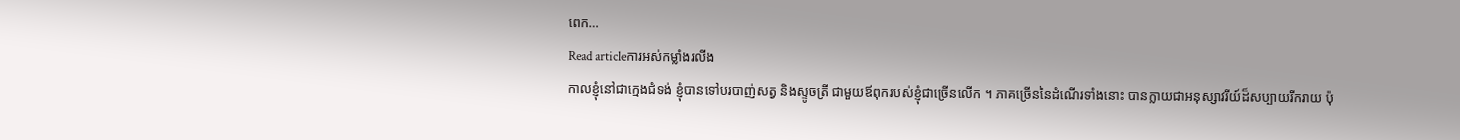ពេក…
Read articleការអស់កម្លាំងរលីង
កាលខ្ញុំនៅជាក្មេងជំទង់ ខ្ញុំបានទៅបរបាញ់សត្វ និងស្ទូចត្រី ជាមួយឪពុករបស់ខ្ញុំជាច្រើនលើក ។ ភាគច្រើននៃដំណើរទាំងនោះ បានក្លាយជាអនុស្សាវរីយ៍ដ៏សប្បាយរីករាយ ប៉ុ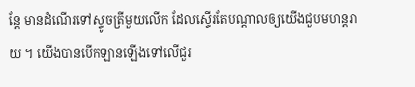ន្តែ មានដំណើរទៅស្ទូចត្រីមួយលើក ដែលស្ទើរតែបណ្តាលឲ្យយើងជួបមហន្តរាយ ។ យើងបានបើកឡានឡើងទៅលើជួរ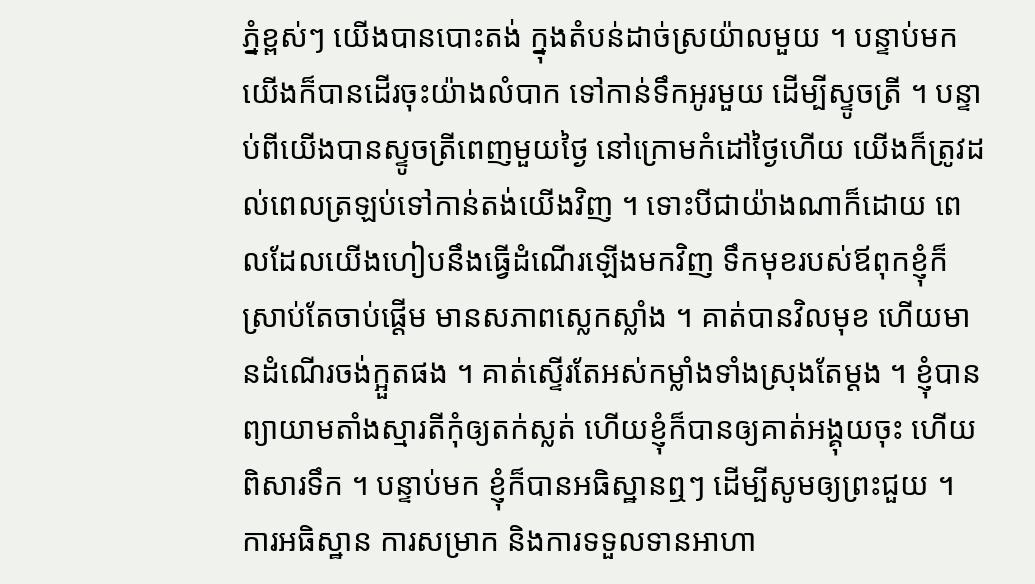ភ្នំខ្ពស់ៗ យើងបានបោះតង់ ក្នុងតំបន់ដាច់ស្រយ៉ាលមួយ ។ បន្ទាប់មក យើងក៏បានដើរចុះយ៉ាងលំបាក ទៅកាន់ទឹកអូរមួយ ដើម្បីស្ទូចត្រី ។ បន្ទាប់ពីយើងបានស្ទូចត្រីពេញមួយថ្ងៃ នៅក្រោមកំដៅថ្ងៃហើយ យើងក៏ត្រូវដល់ពេលត្រឡប់ទៅកាន់តង់យើងវិញ ។ ទោះបីជាយ៉ាងណាក៏ដោយ ពេលដែលយើងហៀបនឹងធ្វើដំណើរឡើងមកវិញ ទឹកមុខរបស់ឪពុកខ្ញុំក៏ស្រាប់តែចាប់ផ្តើម មានសភាពស្លេកស្លាំង ។ គាត់បានវិលមុខ ហើយមានដំណើរចង់ក្អួតផង ។ គាត់ស្ទើរតែអស់កម្លាំងទាំងស្រុងតែម្តង ។ ខ្ញុំបានព្យាយាមតាំងស្មារតីកុំឲ្យតក់ស្លត់ ហើយខ្ញុំក៏បានឲ្យគាត់អង្គុយចុះ ហើយពិសារទឹក ។ បន្ទាប់មក ខ្ញុំក៏បានអធិស្ឋានឮៗ ដើម្បីសូមឲ្យព្រះជួយ ។ ការអធិស្ឋាន ការសម្រាក និងការទទួលទានអាហា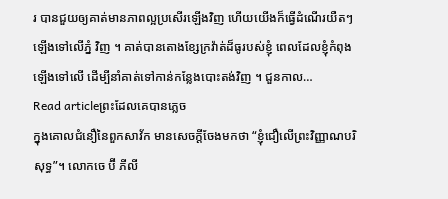រ បានជួយឲ្យគាត់មានភាពល្អប្រសើរឡើងវិញ ហើយយើងក៏ធ្វើដំណើរយឺតៗ ឡើងទៅលើភ្នំ វិញ ។ គាត់បានតោងខ្សែក្រវ៉ាត់ដ៏ធូរបស់ខ្ញុំ ពេលដែលខ្ញុំកំពុងឡើងទៅលើ ដើម្បីនាំគាត់ទៅកាន់កន្លែងបោះតង់វិញ ។ ជួនកាល…
Read articleព្រះដែលគេបានភ្លេច
ក្នុងគោលជំនឿនៃពួកសាវ័ក មានសេចក្តីចែងមកថា “ខ្ញុំជឿលើព្រះវិញ្ញាណបរិសុទ្ធ”។ លោកចេ ប៊ី ភីលី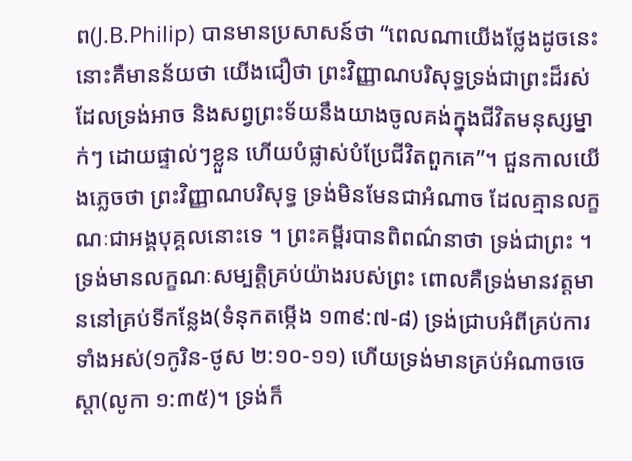ព(J.B.Philip) បានមានប្រសាសន៍ថា “ពេលណាយើងថ្លែងដូចនេះ នោះគឺមានន័យថា យើងជឿថា ព្រះវិញ្ញាណបរិសុទ្ធទ្រង់ជាព្រះដ៏រស់ដែលទ្រង់អាច និងសព្វព្រះទ័យនឹងយាងចូលគង់ក្នុងជីវិតមនុស្សម្នាក់ៗ ដោយផ្ទាល់ៗខ្លួន ហើយបំផ្លាស់បំប្រែជីវិតពួកគេ”។ ជួនកាលយើងភ្លេចថា ព្រះវិញ្ញាណបរិសុទ្ធ ទ្រង់មិនមែនជាអំណាច ដែលគ្មានលក្ខណៈជាអង្គបុគ្គលនោះទេ ។ ព្រះគម្ពីរបានពិពណ៌នាថា ទ្រង់ជាព្រះ ។ ទ្រង់មានលក្ខណៈសម្បត្តិគ្រប់យ៉ាងរបស់ព្រះ ពោលគឺទ្រង់មានវត្តមាននៅគ្រប់ទីកន្លែង(ទំនុកតម្កើង ១៣៩:៧-៨) ទ្រង់ជ្រាបអំពីគ្រប់ការទាំងអស់(១កូរិន-ថូស ២:១០-១១) ហើយទ្រង់មានគ្រប់អំណាចចេស្តា(លូកា ១:៣៥)។ ទ្រង់ក៏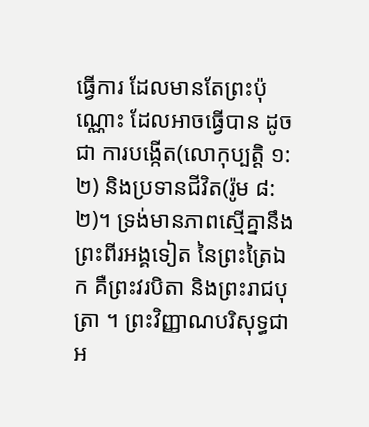ធ្វើការ ដែលមានតែព្រះប៉ុណ្ណោះ ដែលអាចធ្វើបាន ដូចជា ការបង្កើត(លោកុប្បត្តិ ១:២) និងប្រទានជីវិត(រ៉ូម ៨:២)។ ទ្រង់មានភាពស្មើគ្នានឹងព្រះពីរអង្គទៀត នៃព្រះត្រៃឯក គឺព្រះវរបិតា និងព្រះរាជបុត្រា ។ ព្រះវិញ្ញាណបរិសុទ្ធជាអ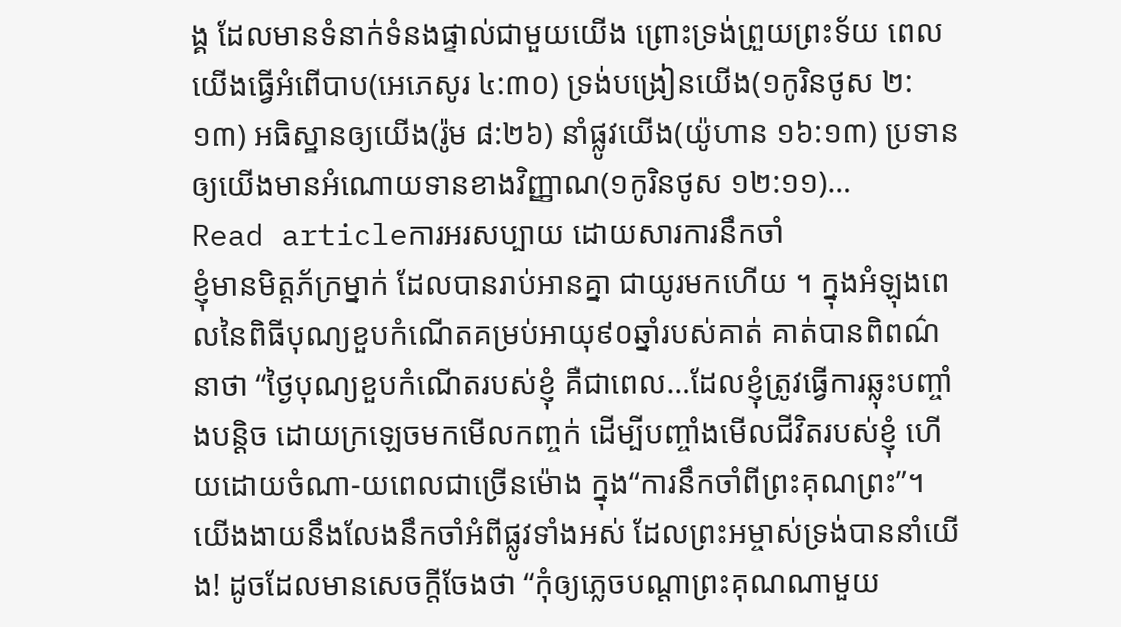ង្គ ដែលមានទំនាក់ទំនងផ្ទាល់ជាមួយយើង ព្រោះទ្រង់ព្រួយព្រះទ័យ ពេលយើងធ្វើអំពើបាប(អេភេសូរ ៤:៣០) ទ្រង់បង្រៀនយើង(១កូរិនថូស ២:១៣) អធិស្ឋានឲ្យយើង(រ៉ូម ៨:២៦) នាំផ្លូវយើង(យ៉ូហាន ១៦:១៣) ប្រទានឲ្យយើងមានអំណោយទានខាងវិញ្ញាណ(១កូរិនថូស ១២:១១)…
Read articleការអរសប្បាយ ដោយសារការនឹកចាំ
ខ្ញុំមានមិត្តភ័ក្រម្នាក់ ដែលបានរាប់អានគ្នា ជាយូរមកហើយ ។ ក្នុងអំឡុងពេលនៃពិធីបុណ្យខួបកំណើតគម្រប់អាយុ៩០ឆ្នាំរបស់គាត់ គាត់បានពិពណ៌នាថា “ថ្ងៃបុណ្យខួបកំណើតរបស់ខ្ញុំ គឺជាពេល…ដែលខ្ញុំត្រូវធ្វើការឆ្លុះបញ្ចាំងបន្តិច ដោយក្រឡេចមកមើលកញ្ចក់ ដើម្បីបញ្ចាំងមើលជីវិតរបស់ខ្ញុំ ហើយដោយចំណា-យពេលជាច្រើនម៉ោង ក្នុង“ការនឹកចាំពីព្រះគុណព្រះ”។ យើងងាយនឹងលែងនឹកចាំអំពីផ្លូវទាំងអស់ ដែលព្រះអម្ចាស់ទ្រង់បាននាំយើង! ដូចដែលមានសេចក្តីចែងថា “កុំឲ្យភ្លេចបណ្តាព្រះគុណណាមួយ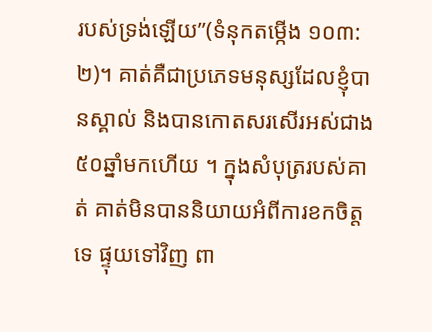របស់ទ្រង់ឡើយ”(ទំនុកតម្កើង ១០៣:២)។ គាត់គឺជាប្រភេទមនុស្សដែលខ្ញុំបានស្គាល់ និងបានកោតសរសើរអស់ជាង៥០ឆ្នាំមកហើយ ។ ក្នុងសំបុត្ររបស់គាត់ គាត់មិនបាននិយាយអំពីការខកចិត្តទេ ផ្ទុយទៅវិញ ពា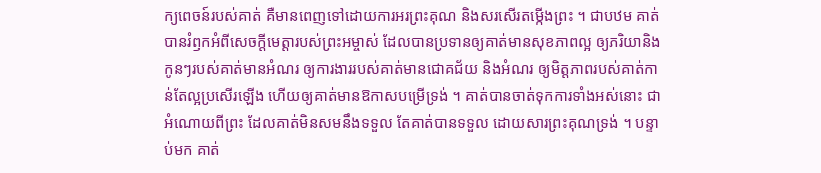ក្យពេចន៍របស់គាត់ គឺមានពេញទៅដោយការអរព្រះគុណ និងសរសើរតម្កើងព្រះ ។ ជាបឋម គាត់បានរំឭកអំពីសេចក្តីមេត្តារបស់ព្រះអម្ចាស់ ដែលបានប្រទានឲ្យគាត់មានសុខភាពល្អ ឲ្យភរិយានិងកូនៗរបស់គាត់មានអំណរ ឲ្យការងាររបស់គាត់មានជោគជ័យ និងអំណរ ឲ្យមិត្តភាពរបស់គាត់កាន់តែល្អប្រសើរឡើង ហើយឲ្យគាត់មានឱកាសបម្រើទ្រង់ ។ គាត់បានចាត់ទុកការទាំងអស់នោះ ជាអំណោយពីព្រះ ដែលគាត់មិនសមនឹងទទួល តែគាត់បានទទួល ដោយសារព្រះគុណទ្រង់ ។ បន្ទាប់មក គាត់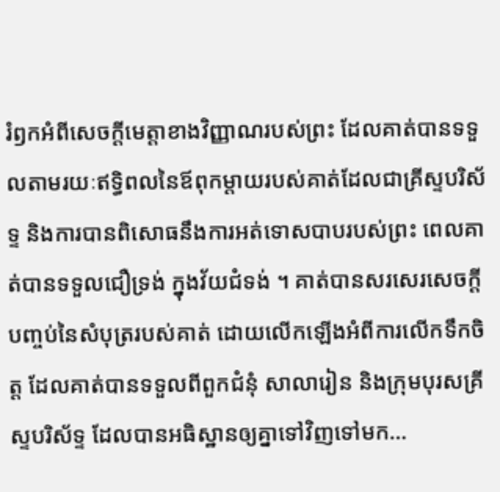រំឭកអំពីសេចក្តីមេត្តាខាងវិញ្ញាណរបស់ព្រះ ដែលគាត់បានទទួលតាមរយៈឥទ្ធិពលនៃឪពុកម្តាយរបស់គាត់ដែលជាគ្រីស្ទបរិស័ទ្ទ និងការបានពិសោធនឹងការអត់ទោសបាបរបស់ព្រះ ពេលគាត់បានទទួលជឿទ្រង់ ក្នុងវ័យជំទង់ ។ គាត់បានសរសេរសេចក្តីបញ្ចប់នៃសំបុត្ររបស់គាត់ ដោយលើកឡើងអំពីការលើកទឹកចិត្ត ដែលគាត់បានទទួលពីពួកជំនុំ សាលារៀន និងក្រុមបុរសគ្រីស្ទបរិស័ទ្ទ ដែលបានអធិស្ឋានឲ្យគ្នាទៅវិញទៅមក…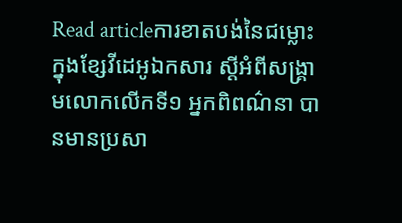Read articleការខាតបង់នៃជម្លោះ
ក្នុងខ្សែវីដេអូឯកសារ ស្តីអំពីសង្រ្គាមលោកលើកទី១ អ្នកពិពណ៌នា បានមានប្រសា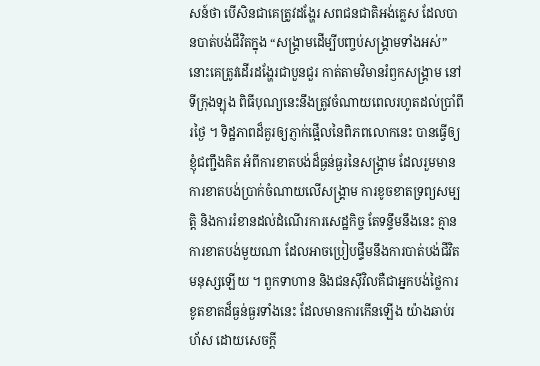សន៍ថា បើសិនជាគេត្រូវដង្ហែរ សពជនជាតិអង់គ្លេស ដែលបានបាត់បង់ជីវិតក្នុង “សង្រ្គាមដើម្បីបញ្ចប់សង្រ្គាមទាំងអស់” នោះគេត្រូវដើរដង្ហែរជាបួនជួរ កាត់តាមវិមានរំឭកសង្រ្គាម នៅទីក្រុងឡុង ពិធីបុណ្យនេះនឹងត្រូវចំណាយពេលរហូតដល់ប្រាំពីរថ្ងៃ ។ ទិដ្ឋភាពដ៏គួរឲ្យភ្ញាក់ផ្អើលនៃពិភពលោកនេះ បានធ្វើឲ្យខ្ញុំជញ្ជឹងគិត អំពីការខាតបង់ដ៏ធ្ងន់ធ្ងរនៃសង្គ្រាម ដែលរួមមាន ការខាតបង់ប្រាក់ចំណាយលើសង្រ្គាម ការខូចខាតទ្រព្យសម្បត្តិ និងការរំខានដល់ដំណើរការសេដ្ឋកិច្ច តែទន្ទឹមនឹងនេះ គ្មានការខាតបង់មួយណា ដែលអាចប្រៀបផ្ទឹមនឹងការបាត់បង់ជីវិតមនុស្សឡើយ ។ ពួកទាហាន និងជនស៊ីវិលគឺជាអ្នកបង់ថ្លៃការខូតខាតដ៏ធ្ងន់ធ្ងរទាំងនេះ ដែលមានការកើនឡើង យ៉ាងឆាប់រហ័ស ដោយសេចក្តី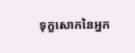ទុក្ខសោកនៃអ្នក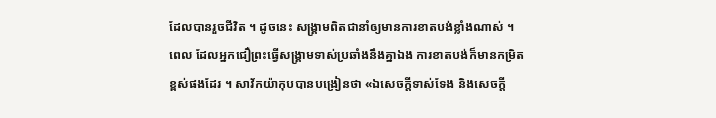ដែលបានរួចជីវិត ។ ដូចនេះ សង្រ្គាមពិតជានាំឲ្យមានការខាតបង់ខ្លាំងណាស់ ។ ពេល ដែលអ្នកជឿព្រះធ្វើសង្រ្គាមទាស់ប្រឆាំងនឹងគ្នាឯង ការខាតបង់ក៏មានកម្រិតខ្ពស់ផងដែរ ។ សាវ័កយ៉ាកុបបានបង្រៀនថា «ឯសេចក្តីទាស់ទែង និងសេចក្តី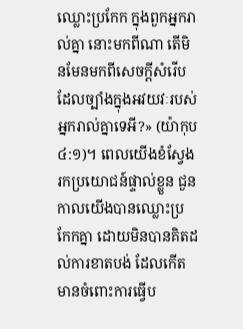ឈ្លោះប្រកែក ក្នុងពួកអ្នករាល់គ្នា នោះមកពីណា តើមិនមែនមកពីសេចក្តីសំរើប ដែលច្បាំងក្នុងអវយវៈរបស់អ្នករាល់គ្នាទេអី?» (យ៉ាកុប ៤:១)។ ពេលយើងខំស្វែងរកប្រយោជន៍ផ្ទាល់ខ្លួន ជួនកាលយើងបានឈ្លោះប្រកែកគ្នា ដោយមិនបានគិតដល់ការខាតបង់ ដែលកើតមានចំពោះការធ្វើប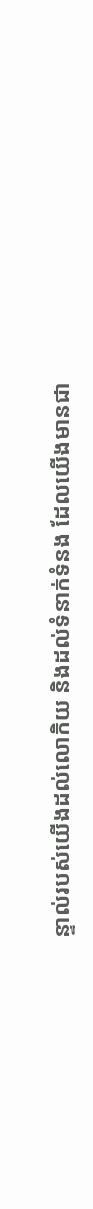ន្ទាល់របស់យើងដល់លោកិយ និងដល់ទំនាក់ទំនង ដែលយើងមានជា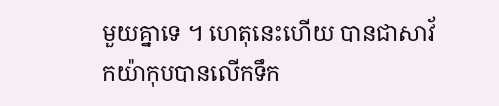មួយគ្នាទេ ។ ហេតុនេះហើយ បានជាសាវ័កយ៉ាកុបបានលើកទឹក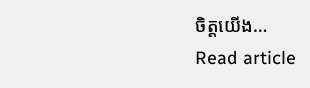ចិត្តយើង…
Read article